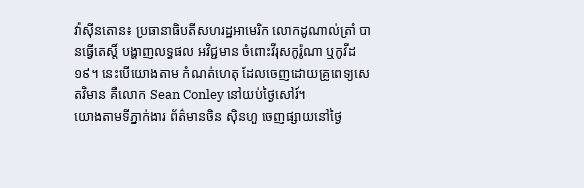វ៉ាស៊ីនតោន៖ ប្រធានាធិបតីសហរដ្ឋអាមេរិក លោកដូណាល់ត្រាំ បានធ្វើតេស្តិ៍ បង្ហាញលទ្ធផល អវិជ្ជមាន ចំពោះវីរុសកូរ៉ូណា ឬកូវីដ១៩។ នេះបើយោងតាម កំណត់ហេតុ ដែលចេញដោយគ្រូពេទ្យសេតវិមាន គឺលោក Sean Conley នៅយប់ថ្ងៃសៅរ៍។
យោងតាមទីភ្នាក់ងារ ព័ត៌មានចិន ស៊ិនហួ ចេញផ្សាយនៅថ្ងៃ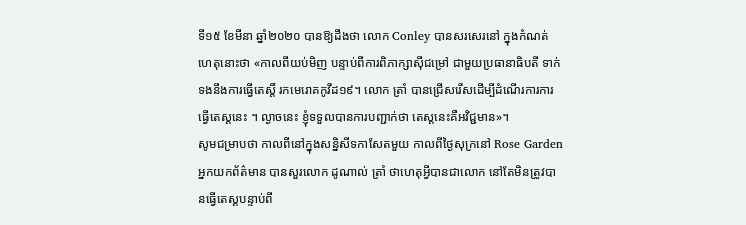ទី១៥ ខែមីនា ឆ្នាំ២០២០ បានឱ្យដឹងថា លោក Conley បានសរសេរនៅ ក្នុងកំណត់ហេតុនោះថា «កាលពីយប់មិញ បន្ទាប់ពីការពិភាក្សាស៊ីជម្រៅ ជាមួយប្រធានាធិបតី ទាក់ទងនឹងការធ្វើតេស្តិ៍ រកមេរោគកូវីដ១៩។ លោក ត្រាំ បានជ្រើសរើសដើម្បីដំណើរការការធ្វើតេស្តនេះ ។ ល្ងាចនេះ ខ្ញុំទទួលបានការបញ្ជាក់ថា តេស្តនេះគឺអវិជ្ជមាន»។
សូមជម្រាបថា កាលពីនៅក្នុងសន្និសីទកាសែតមួយ កាលពីថ្ងៃសុក្រនៅ Rose Garden អ្នកយកព័ត៌មាន បានសួរលោក ដូណាល់ ត្រាំ ថាហេតុអ្វីបានជាលោក នៅតែមិនត្រូវបានធ្វើតេស្តបន្ទាប់ពី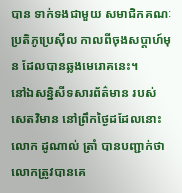បាន ទាក់ទងជាមួយ សមាជិកគណៈប្រតិភូប្រេស៊ីល កាលពីចុងសប្តាហ៍មុន ដែលបានឆ្លងមេរោគនេះ។
នៅឯសន្និសីទសារព័ត៌មាន របស់សេតវិមាន នៅព្រឹកថ្ងៃដដែលនោះ លោក ដូណាល់ ត្រាំ បានបញ្ជាក់ថា លោកត្រូវបានគេ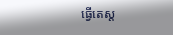ធ្វើតេស្ត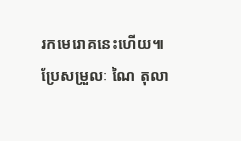រកមេរោគនេះហើយ៕
ប្រែសម្រួលៈ ណៃ តុលា